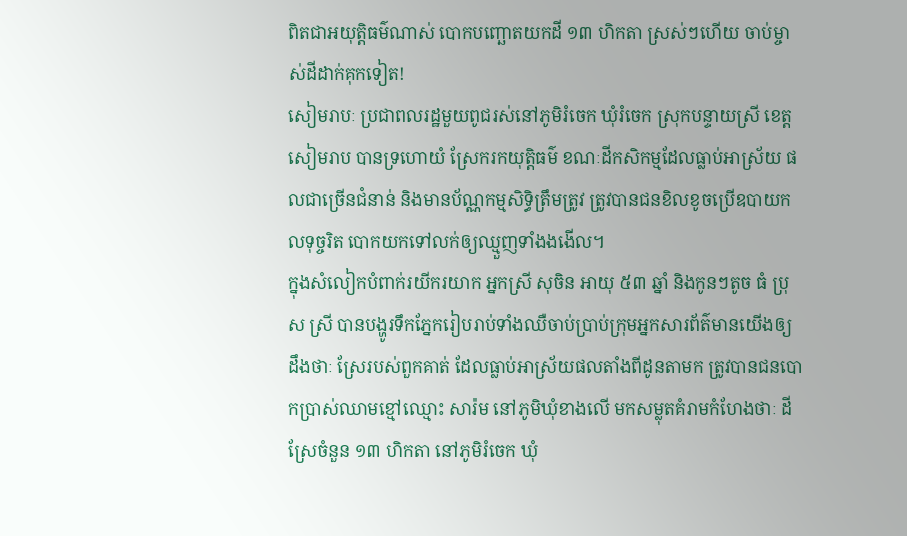ពិតជាអយុត្តិធម៌ណាស់ បោកបញ្ឆោតយកដី ១៣ ហិកតា ស្រស់ៗហើយ ចាប់ម្ចាស់ដីដាក់គុកទៀត!
សៀមរាបៈ ប្រជាពលរដ្ឋមួយពូជរស់នៅភូមិរំចេក ឃុំរំចេក ស្រុកបន្ទាយស្រី ខេត្តសៀមរាប បានទ្រហោយំ ស្រែករកយុត្តិធម៌ ខណៈដីកសិកម្មដែលធ្លាប់អាស្រ័យ ផលជាច្រើនជំនាន់ និងមានប័ណ្ណកម្មសិទ្ធិត្រឹមត្រូវ ត្រូវបានជនខិលខូចប្រើឧបាយកលទុច្ចរិត បោកយកទៅលក់ឲ្យឈ្មួញទាំងងងើល។
ក្នុងសំលៀកបំពាក់រយីករយាក អ្នកស្រី សុចិន អាយុ ៥៣ ឆ្នាំ និងកូនៗតូច ធំ ប្រុស ស្រី បានបង្ហូរទឹកភ្នែករៀបរាប់ទាំងឈឺចាប់ប្រាប់ក្រុមអ្នកសារព័ត៌មានយើងឲ្យដឹងថាៈ ស្រែរបស់ពួកគាត់ ដែលធ្លាប់អាស្រ័យផលតាំងពីដូនតាមក ត្រូវបានជនបោកប្រាស់ឈាមខ្មៅឈ្មោះ សារ៉ម នៅភូមិឃុំខាងលើ មកសម្លុតគំរាមកំហែងថាៈ ដីស្រែចំនួន ១៣ ហិកតា នៅភូមិរំចេក ឃុំ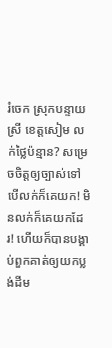រំចេក ស្រុកបន្ទាយស្រី ខេត្តសៀម លក់ថ្លៃប៉ន្មាន? សម្រេចចិត្តឲ្យច្បាស់ទៅ បើលក់ក៏គេយក! មិនលក់ក៏គេយកដែរ! ហើយក៏បានបង្គាប់ពួកគាត់ឲ្យយកប្លង់ដីម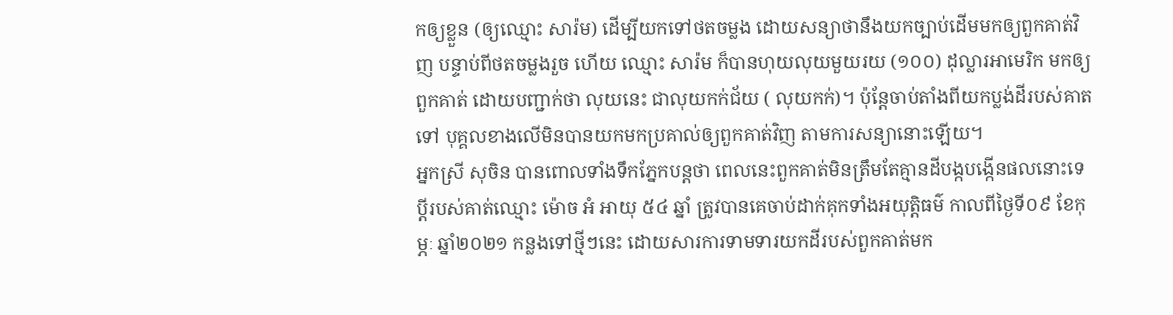កឲ្យខ្លួន (ឲ្យឈ្មោះ សារ៉ម) ដើម្បីយកទៅថតចម្លង ដោយសន្យាថានឹងយកច្បាប់ដើមមកឲ្យពួកគាត់វិញ បន្ទាប់ពីថតចម្លងរួច ហើយ ឈ្មោះ សារ៉ម ក៏បានហុយលុយមួយរយ (១០០) ដុល្លារអាមេរិក មកឲ្យពួកគាត់ ដោយបញ្ជាក់ថា លុយនេះ ជាលុយកក់ជ័យ ( លុយកក់)។ ប៉ុន្តែចាប់តាំងពីយកប្លង់ដីរបស់គាតទៅ បុគ្គលខាងលើមិនបានយកមកប្រគាល់ឲ្យពួកគាត់វិញ តាមការសន្យានោះឡើយ។
អ្នកស្រី សុចិន បានពោលទាំងទឹកភ្នែកបន្តថា ពេលនេះពួកគាត់មិនត្រឹមតែគ្មានដីបង្កបង្កើនផលនោះទេ ប្តីរបស់គាត់ឈ្មោះ ម៉ោច អំ អាយុ ៥៤ ឆ្នាំ ត្រូវបានគេចាប់ដាក់គុកទាំងអយុត្តិធម៌ កាលពីថ្ងៃទី០៩ ខែកុម្ភៈ ឆ្នាំ២០២១ កន្លងទៅថ្មីៗនេះ ដោយសារការទាមទារយកដីរបស់ពួកគាត់មក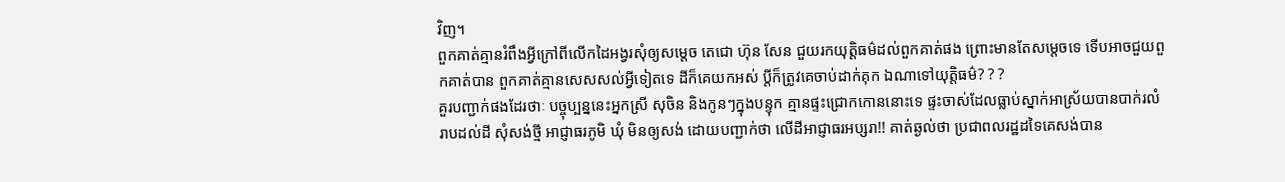វិញ។
ពួកគាត់គ្មានរំពឹងអ្វីក្រៅពីលើកដៃអង្វរសុំឲ្យសម្តេច តេជោ ហ៊ុន សែន ជួយរកយុត្តិធម៌ដល់ពួកគាត់ផង ព្រោះមានតែសម្តេចទេ ទើបអាចជួយពួកគាត់បាន ពួកគាត់គ្មានសេសសល់អ្វីទៀតទេ ដីក៏គេយកអស់ ប្តីក៏ត្រូវគេចាប់ដាក់គុក ឯណាទៅយុត្តិធម៌? ? ?
គួរបញ្ជាក់ផងដែរថាៈ បច្ចុប្បន្ននេះអ្នកស្រី សុចិន និងកូនៗក្នុងបន្ទុក គ្មានផ្ទះជ្រោកកោននោះទេ ផ្ទះចាស់ដែលធ្លាប់ស្នាក់អាស្រ័យបានបាក់រលំរាបដល់ដី សុំសង់ថ្មី អាជ្ញាធរភូមិ ឃុំ មិនឲ្យសង់ ដោយបញ្ជាក់ថា លើដីអាជ្ញាធរអប្សរា!! គាត់ឆ្ងល់ថា ប្រជាពលរដ្ឋដទៃគេសង់បាន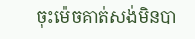ចុះម៉េចគាត់សង់មិនបា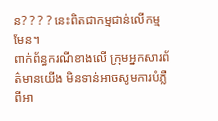ន? ? ? ? នេះពិតជាកម្មជាន់លើកម្មមែន។
ពាក់ព័ន្ធករណីខាងលើ ក្រុមអ្នកសារព័ត៌មានយើង មិនទាន់អាចសូមការបំភ្លឺពីអា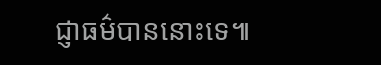ជ្ញាធម៌បាននោះទេ៕